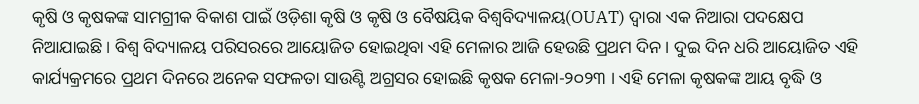କୃଷି ଓ କୃଷକଙ୍କ ସାମଗ୍ରୀକ ବିକାଶ ପାଇଁ ଓଡ଼ିଶା କୃଷି ଓ କୃଷି ଓ ବୈଷୟିକ ବିଶ୍ୱବିଦ୍ୟାଳୟ(OUAT) ଦ୍ୱାରା ଏକ ନିଆରା ପଦକ୍ଷେପ ନିଆଯାଇଛି । ବିଶ୍ୱ ବିଦ୍ୟାଳୟ ପରିସରରେ ଆୟୋଜିତ ହୋଇଥିବା ଏହି ମେଳାର ଆଜି ହେଉଛି ପ୍ରଥମ ଦିନ । ଦୁଇ ଦିନ ଧରି ଆୟୋଜିତ ଏହି କାର୍ଯ୍ୟକ୍ରମରେ ପ୍ରଥମ ଦିନରେ ଅନେକ ସଫଳତା ସାଉଣ୍ଟି ଅଗ୍ରସର ହୋଇଛି କୃଷକ ମେଳା-୨୦୨୩ । ଏହି ମେଳା କୃଷକଙ୍କ ଆୟ ବୃଦ୍ଧି ଓ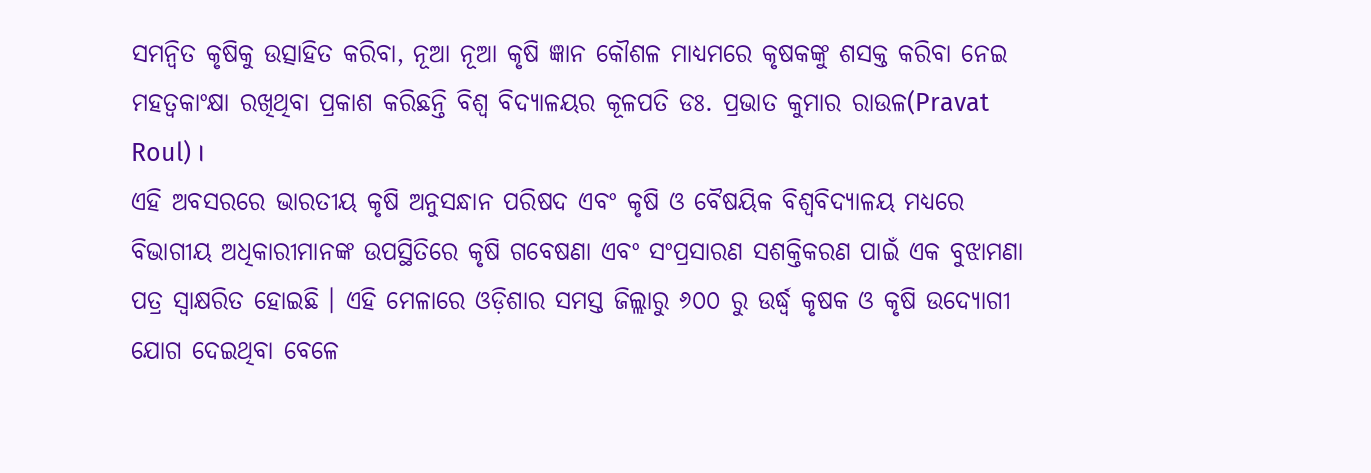ସମନ୍ୱିତ କୃଷିକୁ ଉତ୍ସାହିତ କରିବା, ନୂଆ ନୂଆ କୃଷି ଜ୍ଞାନ କୌଶଳ ମାଧ୍ୟମରେ କୃଷକଙ୍କୁ ଶସକ୍ତ କରିବା ନେଇ ମହତ୍ୱକାଂକ୍ଷା ରଖିଥିବା ପ୍ରକାଶ କରିଛନ୍ତି ବିଶ୍ୱ ବିଦ୍ୟାଳୟର କୂଳପତି ଡଃ. ପ୍ରଭାତ କୁମାର ରାଉଳ(Pravat Roul) ।
ଏହି ଅବସରରେ ଭାରତୀୟ କୃଷି ଅନୁସନ୍ଧାନ ପରିଷଦ ଏବଂ କୃଷି ଓ ବୈଷୟିକ ବିଶ୍ୱବିଦ୍ୟାଳୟ ମଧ୍ୟରେ ବିଭାଗୀୟ ଅଧିକାରୀମାନଙ୍କ ଉପସ୍ଥିତିରେ କୃଷି ଗବେଷଣା ଏବଂ ସଂପ୍ରସାରଣ ସଶକ୍ତିକରଣ ପାଇଁ ଏକ ବୁଝାମଣା ପତ୍ର ସ୍ୱାକ୍ଷରିତ ହୋଇଛି । ଏହି ମେଳାରେ ଓଡ଼ିଶାର ସମସ୍ତ ଜିଲ୍ଲାରୁ ୬୦୦ ରୁ ଉର୍ଦ୍ଧ୍ୱ କୃଷକ ଓ କୃଷି ଉଦ୍ୟୋଗୀ ଯୋଗ ଦେଇଥିବା ବେଳେ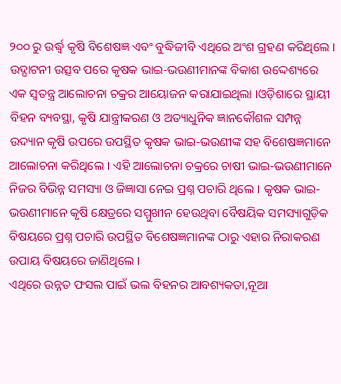୨୦୦ ରୁ ଉର୍ଦ୍ଧ୍ୱ କୃଷି ବିଶେଷଜ୍ଞ ଏବଂ ବୁଦ୍ଧିଜୀବି ଏଥିରେ ଅଂଶ ଗ୍ରହଣ କରିଥିଲେ ।
ଉଦ୍ଘାଟନୀ ଉତ୍ସବ ପରେ କୃଷକ ଭାଇ-ଭଉଣୀମାନଙ୍କ ବିକାଶ ଉଦ୍ଦେଶ୍ୟରେ ଏକ ସ୍ୱତନ୍ତ୍ର ଆଲୋଚନା ଚକ୍ରର ଆୟୋଜନ କରାଯାଇଥିଲା ।ଓଡ଼ିଶାରେ ସ୍ଥାୟୀ ବିହନ ବ୍ୟବସ୍ଥା, କୃଷି ଯାନ୍ତ୍ରୀକରଣ ଓ ଅତ୍ୟାଧୁନିକ ଜ୍ଞାନକୌଶଳ ସମ୍ପନ୍ନ ଉଦ୍ୟାନ କୃଷି ଉପରେ ଉପସ୍ଥିତ କୃଷକ ଭାଇ-ଭଉଣୀଙ୍କ ସହ ବିଶେଷଜ୍ଞମାନେ ଆଲୋଚନା କରିଥିଲେ । ଏହି ଆଲୋଚନା ଚକ୍ରରେ ଚାଷୀ ଭାଇ-ଭଉଣୀମାନେ ନିଜର ବିଭିନ୍ନ ସମସ୍ୟା ଓ ଜିଜ୍ଞାସା ନେଇ ପ୍ରଶ୍ନ ପଚାରି ଥିଲେ । କୃଷକ ଭାଇ-ଭଉଣୀମାନେ କୃଷି କ୍ଷେତ୍ରରେ ସମ୍ମୁଖୀନ ହେଉଥିବା ବୈଷୟିକ ସମସ୍ୟାଗୁଡ଼ିକ ବିଷୟରେ ପ୍ରଶ୍ନ ପଚାରି ଉପସ୍ଥିତ ବିଶେଷଜ୍ଞମାନଙ୍କ ଠାରୁ ଏହାର ନିରାକରଣ ଉପାୟ ବିଷୟରେ ଜାଣିଥିଲେ ।
ଏଥିରେ ଉନ୍ନତ ଫସଲ ପାଇଁ ଭଲ ବିହନର ଆବଶ୍ୟକତା,ନୂଆ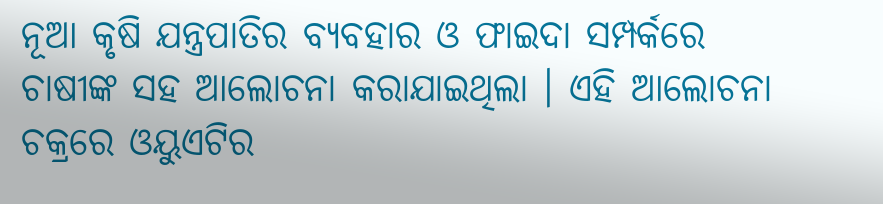ନୂଆ କୃଷି ଯନ୍ତ୍ରପାତିର ବ୍ୟବହାର ଓ ଫାଇଦା ସମ୍ପର୍କରେ ଚାଷୀଙ୍କ ସହ ଆଲୋଚନା କରାଯାଇଥିଲା । ଏହି ଆଲୋଚନା ଚକ୍ରରେ ଓୟୁଏଟିର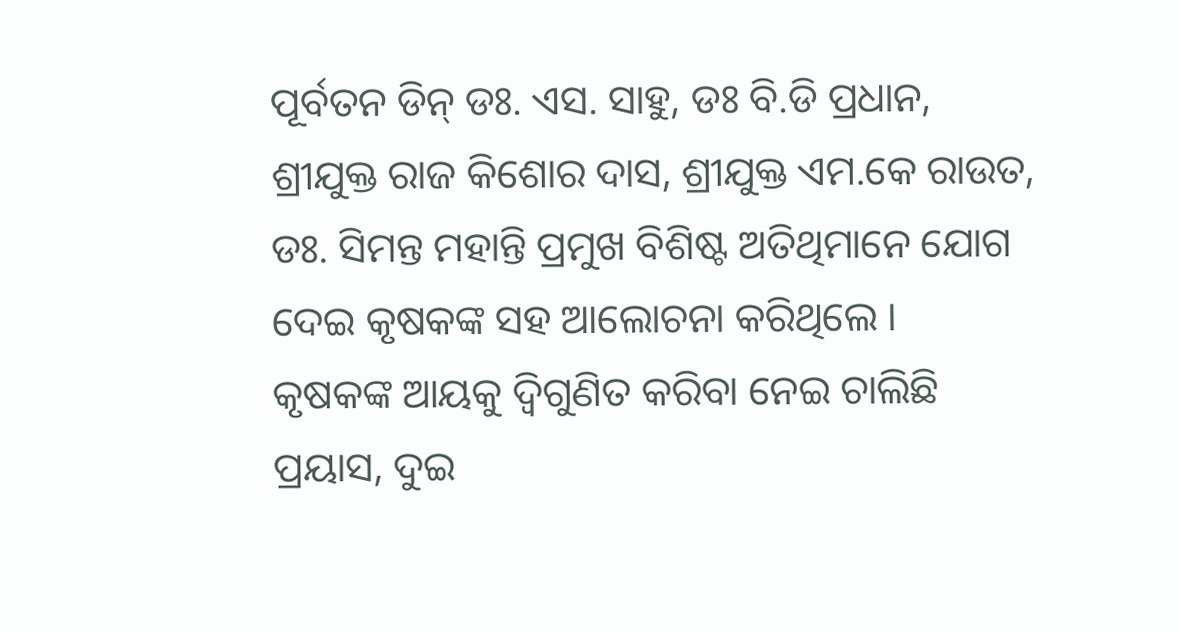ପୂର୍ବତନ ଡିନ୍ ଡଃ. ଏସ. ସାହୁ, ଡଃ ବି.ଡି ପ୍ରଧାନ, ଶ୍ରୀଯୁକ୍ତ ରାଜ କିଶୋର ଦାସ, ଶ୍ରୀଯୁକ୍ତ ଏମ.କେ ରାଉତ, ଡଃ. ସିମନ୍ତ ମହାନ୍ତି ପ୍ରମୁଖ ବିଶିଷ୍ଟ ଅତିଥିମାନେ ଯୋଗ ଦେଇ କୃଷକଙ୍କ ସହ ଆଲୋଚନା କରିଥିଲେ ।
କୃଷକଙ୍କ ଆୟକୁ ଦ୍ୱିଗୁଣିତ କରିବା ନେଇ ଚାଲିଛି ପ୍ରୟାସ, ଦୁଇ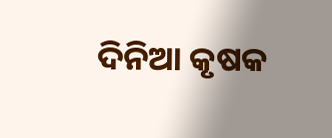ଦିନିଆ କୃଷକ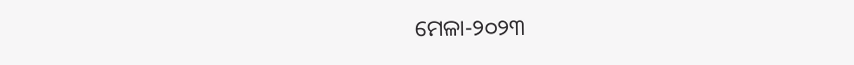ମେଳା-୨୦୨୩